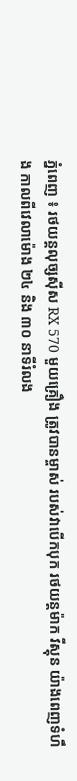ភ្នំពេញ ៖ រថយន្តលុច្សស៊ីស RX 570 មួយគ្រឿង ត្រូវបានម្ចាស់ របស់វាបើកបុក រថយន្តម៉ាក វីស្តុន យ៉ាងពេញទំហឹង កាលពីវេលាម៉ោង ២៤ និង ៣០ នាទីរំលង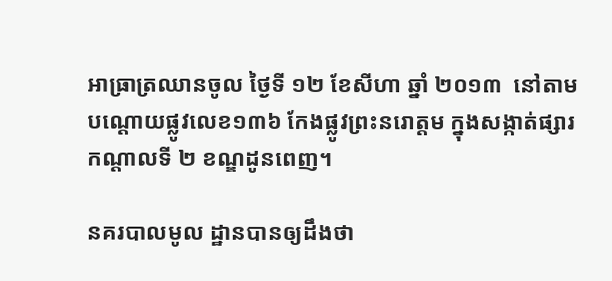អាធ្រាត្រឈានចូល ថ្ងៃទី ១២ ខែសីហា ឆ្នាំ ២០១៣  នៅតាមបណ្តោយផ្លូវលេខ១៣៦ កែងផ្លូវព្រះនរោត្តម ក្នុងសង្កាត់ផ្សារកណ្តាលទី ២ ខណ្ឌដូនពេញ។

នគរបាលមូល ដ្ឋានបានឲ្យដឹងថា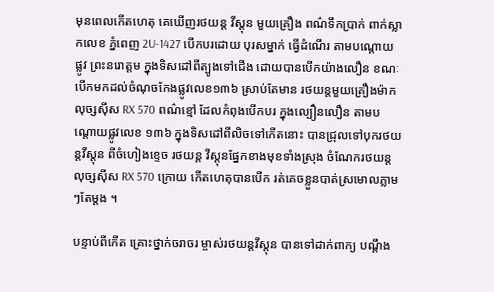មុនពេលកើតហេតុ គេឃើញរថយន្ត វីស្តុន មួយគ្រឿង ពណ៌ទឹកប្រាក់ ពាក់ស្លាកលេខ ភ្នំពេញ 2U-1427 បើកបរដោយ បុរសម្នាក់ ធ្វើដំណើរ តាមបណ្តោយ ផ្លូវ ព្រះនរោត្តម ក្នុងទិសដៅពីត្បូងទៅជើង ដោយបានបើកយ៉ាងលឿន ខណៈ បើកមកដល់ចំណុចកែងផ្លូវលេខ១៣៦ ស្រាប់តែមាន រថយន្តមួយគ្រឿងម៉ាកលុច្សស៊ីស RX 570 ពណ៌ខ្មៅ ដែលកំពុងបើកបរ ក្នុងល្បឿនលឿន តាមបណ្តោយផ្លូវលេខ ១៣៦ ក្នុងទិសដៅពីលិចទៅកើតនោះ បានជ្រុលទៅបុករថយន្តវីស្តុន ពីចំហៀងខ្ទេច រថយន្ត វីស្តុនផ្នែកខាងមុខទាំងស្រុង ចំណែករថយន្តលុច្សស៊ីស RX 570 ក្រោយ កើតហេតុបានបើក រត់គេចខ្លួនបាត់ស្រមោលភ្លាមៗតែម្តង ។

បន្ទាប់ពីកើត គ្រោះថ្នាក់ចរាចរ ម្ចាស់រថយន្តវីស្តុន បានទៅដាក់ពាក្យ បណ្តឹង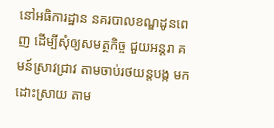នៅអធិការដ្ឋាន នគរបាលខណ្ឌដូនពេញ ដើម្បីសុំឲ្យសមត្ថកិច្ច ជួយអន្តរា គមន៍ស្រាវជ្រាវ តាមចាប់រថយន្តបង្ក មកដោះស្រាយ តាម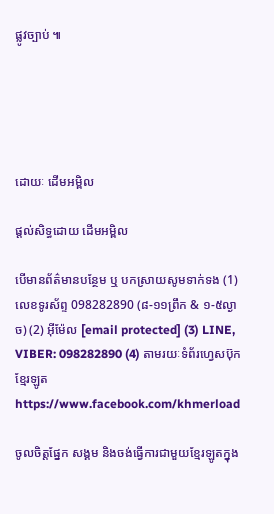ផ្លូវច្បាប់ ៕





ដោយៈ ដើមអម្ពិល

ផ្តល់សិទ្ធដោយ ដើមអម្ពិល

បើមានព័ត៌មានបន្ថែម ឬ បកស្រាយសូមទាក់ទង (1) លេខទូរស័ព្ទ 098282890 (៨-១១ព្រឹក & ១-៥ល្ងាច) (2) អ៊ីម៉ែល [email protected] (3) LINE, VIBER: 098282890 (4) តាមរយៈទំព័រហ្វេសប៊ុកខ្មែរឡូត https://www.facebook.com/khmerload

ចូលចិត្តផ្នែក សង្គម និងចង់ធ្វើការជាមួយខ្មែរឡូតក្នុង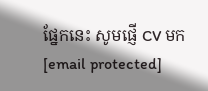ផ្នែកនេះ សូមផ្ញើ CV មក [email protected]